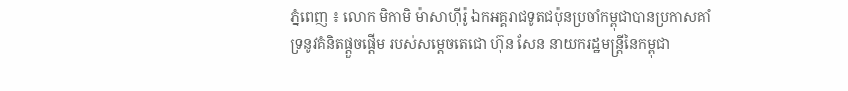ភ្នំពេញ ៖ លោក មិកាមិ ម៉ាសាហ៊ីរ៉ូ ឯកអគ្គរាជទូតជប៉ុនប្រចាំកម្ពុជាបានប្រកាសគាំទ្រនូវគំនិតផ្ដួចផ្ដើម របស់សម្ដេចតេជោ ហ៊ុន សែន នាយករដ្ឋមន្រ្តីនៃកម្ពុជា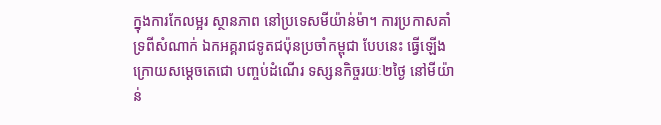ក្នុងការកែលម្អរ ស្ថានភាព នៅប្រទេសមីយ៉ាន់ម៉ា។ ការប្រកាសគាំទ្រពីសំណាក់ ឯកអគ្គរាជទូតជប៉ុនប្រចាំកម្ពុជា បែបនេះ ធ្វើឡើងក្រោយសម្ដេចតេជោ បញ្ចប់ដំណើរ ទស្សនកិច្ចរយៈ២ថ្ងៃ នៅមីយ៉ាន់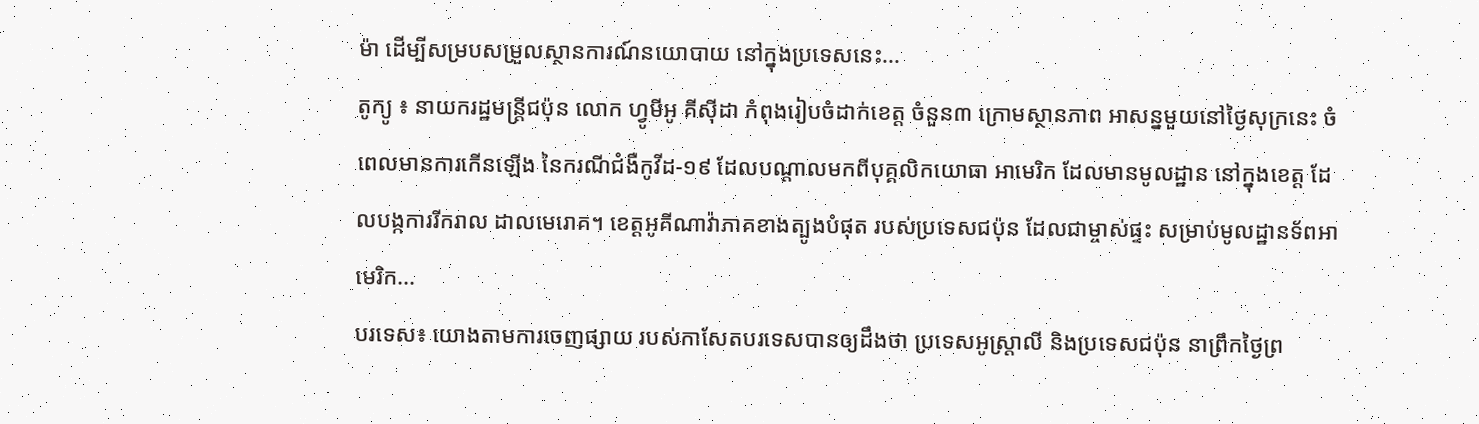ម៉ា ដើម្បីសម្របសម្រួលស្ថានការណ៍នយោបាយ នៅក្នុងប្រទេសនេះ...
តូក្យូ ៖ នាយករដ្ឋមន្ត្រីជប៉ុន លោក ហ្វូមីអូ គីស៊ីដា កំពុងរៀបចំដាក់ខេត្ត ចំនួន៣ ក្រោមស្ថានភាព អាសន្នមួយនៅថ្ងៃសុក្រនេះ ចំពេលមានការកើនឡើង នៃករណីជំងឺកូវីដ-១៩ ដែលបណ្តាលមកពីបុគ្គលិកយោធា អាមេរិក ដែលមានមូលដ្ឋាន នៅក្នុងខេត្ត ដែលបង្កការរីករាល ដាលមេរោគ។ ខេត្តអូគីណាវ៉ាភាគខាងត្បូងបំផុត របស់ប្រទេសជប៉ុន ដែលជាម្ចាស់ផ្ទះ សម្រាប់មូលដ្ឋានទ័ពអាមេរិក...
បរទេស៖ យោងតាមការចេញផ្សាយ របស់កាសែតបរទេសបានឲ្យដឹងថា ប្រទេសអូស្ត្រាលី និងប្រទេសជប៉ុន នាព្រឹកថ្ងៃព្រ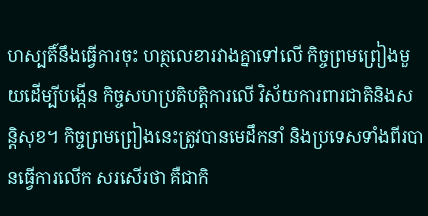ហស្បតិ៍នឹងធ្វើការចុះ ហត្ថលេខារវាងគ្នាទៅលើ កិច្ចព្រមព្រៀងមួយដើម្បីបង្កើន កិច្ចសហប្រតិបត្តិការលើ វិស័យការពារជាតិនិងសន្តិសុខ។ កិច្ចព្រមព្រៀងនេះត្រូវបានមេដឹកនាំ និងប្រទេសទាំងពីរបានធ្វើការលើក សរសើរថា គឺជាកិ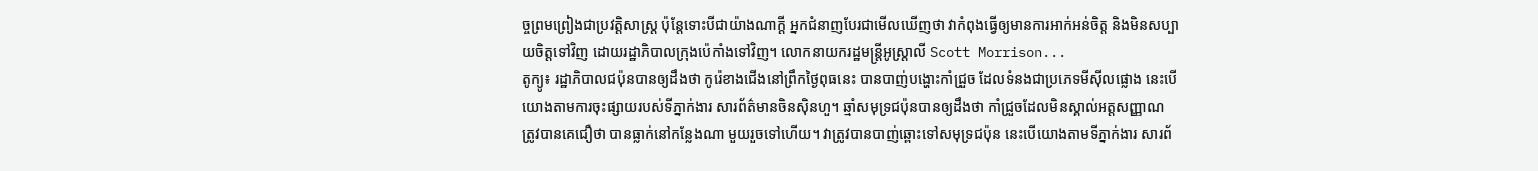ច្ចព្រមព្រៀងជាប្រវត្តិសាស្ត្រ ប៉ុន្តែទោះបីជាយ៉ាងណាក្តី អ្នកជំនាញបែរជាមើលឃើញថា វាកំពុងធ្វើឲ្យមានការអាក់អន់ចិត្ត និងមិនសប្បាយចិត្តទៅវិញ ដោយរដ្ឋាភិបាលក្រុងប៉េកាំងទៅវិញ។ លោកនាយករដ្ឋមន្ត្រីអូស្ត្រាលី Scott Morrison...
តូក្យូ៖ រដ្ឋាភិបាលជប៉ុនបានឲ្យដឹងថា កូរ៉េខាងជើងនៅព្រឹកថ្ងៃពុធនេះ បានបាញ់បង្ហោះកាំជ្រួច ដែលទំនងជាប្រភេទមីស៊ីលផ្លោង នេះបើយោងតាមការចុះផ្សាយរបស់ទីភ្នាក់ងារ សារព័ត៌មានចិនស៊ិនហួ។ ឆ្មាំសមុទ្រជប៉ុនបានឲ្យដឹងថា កាំជ្រួចដែលមិនស្គាល់អត្តសញ្ញាណ ត្រូវបានគេជឿថា បានធ្លាក់នៅកន្លែងណា មួយរួចទៅហើយ។ វាត្រូវបានបាញ់ឆ្ពោះទៅសមុទ្រជប៉ុន នេះបើយោងតាមទីភ្នាក់ងារ សារព័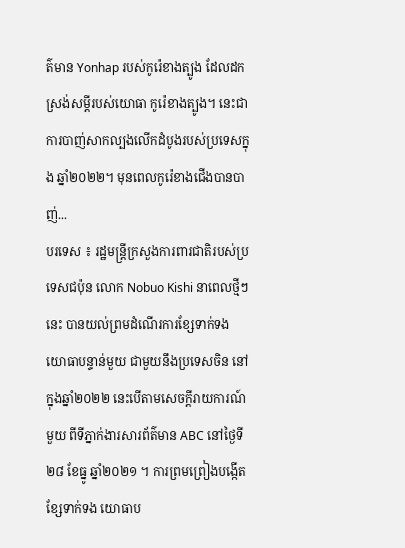ត៌មាន Yonhap របស់កូរ៉េខាងត្បូង ដែលដកស្រង់សម្តីរបស់យោធា កូរ៉េខាងត្បូង។ នេះជាការបាញ់សាកល្បងលើកដំបូងរបស់ប្រទេសក្នុង ឆ្នាំ២០២២។ មុនពេលកូរ៉េខាងជើងបានបាញ់...
បរទេស ៖ រដ្ឋមន្ត្រីក្រសួងការពារជាតិរបស់ប្រទេសជប៉ុន លោក Nobuo Kishi នាពេលថ្មីៗនេះ បានយល់ព្រមដំណើរការខ្សែទាក់ទង យោធាបន្ទាន់មួយ ជាមួយនឹងប្រទេសចិន នៅក្នុងឆ្នាំ២០២២ នេះបើតាមសេចក្តីរាយការណ៍មួយ ពីទីភ្នាក់ងារសារព័ត៌មាន ABC នៅថ្ងៃទី២៨ ខែធ្នូ ឆ្នាំ២០២១ ។ ការព្រមព្រៀងបង្កើតខ្សែទាក់ទង យោធាប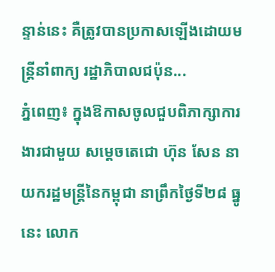ន្ទាន់នេះ គឺត្រូវបានប្រកាសឡើងដោយមន្ត្រីនាំពាក្យ រដ្ឋាភិបាលជប៉ុន...
ភ្នំពេញ៖ ក្នុងឱកាសចូលជួបពិភាក្សាការងារជាមួយ សម្ដេចតេជោ ហ៊ុន សែន នាយករដ្ឋមន្ត្រីនៃកម្ពុជា នាព្រឹកថ្ងៃទី២៨ ធ្នូនេះ លោក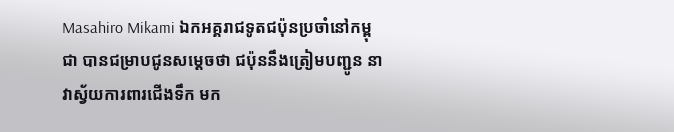Masahiro Mikami ឯកអគ្គរាជទូតជប៉ុនប្រចាំនៅកម្ពុជា បានជម្រាបជូនសម្ដេចថា ជប៉ុននឹងត្រៀមបញ្ជូន នាវាស្វ័យការពារជើងទឹក មក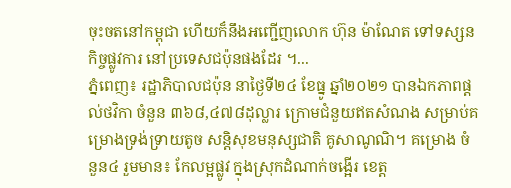ចុះចតនៅកម្ពុជា ហើយក៏នឹងអញ្ជើញលោក ហ៊ុន ម៉ាណែត ទៅទស្សនកិច្ចផ្លូវការ នៅប្រទេសជប៉ុនផងដែរ ។...
ភ្នំពេញ៖ រដ្ឋាភិបាលជប៉ុន នាថ្ងៃទី២៤ ខែធ្នូ ឆ្នាំ២០២១ បានឯកភាពផ្តល់ថវិកា ចំនួន ៣៦៨,៤៧៨ដុល្លារ ក្រោមជំនួយឥតសំណង សម្រាប់គម្រោងទ្រង់ទ្រាយតូច សន្តិសុខមនុស្សជាតិ គូសាណូណិ។ គម្រោង ចំនួន៤ រួមមាន៖ កែលម្អផ្លូវ ក្នុងស្រុកដំណាក់ចង្អើរ ខេត្ត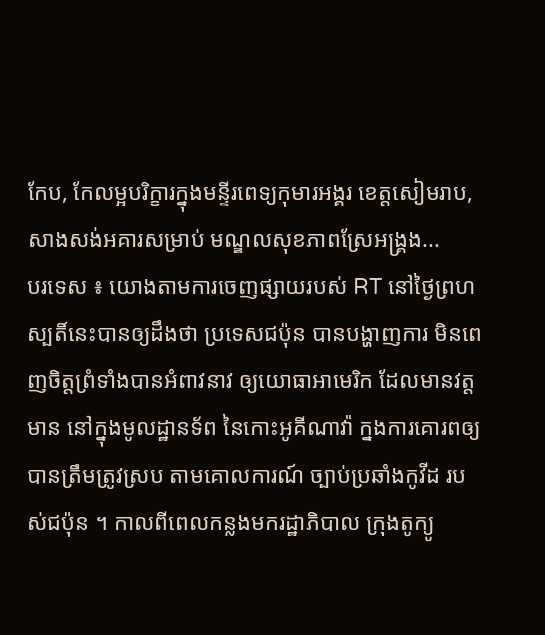កែប, កែលម្អបរិក្ខារក្នុងមន្ទីរពេទ្យកុមារអង្គរ ខេត្តសៀមរាប, សាងសង់អគារសម្រាប់ មណ្ឌលសុខភាពស្រែអង្គ្រង...
បរទេស ៖ យោងតាមការចេញផ្សាយរបស់ RT នៅថ្ងៃព្រហស្បតិ៍នេះបានឲ្យដឹងថា ប្រទេសជប៉ុន បានបង្ហាញការ មិនពេញចិត្តព្រំទាំងបានអំពាវនាវ ឲ្យយោធាអាមេរិក ដែលមានវត្តមាន នៅក្នុងមូលដ្ឋានទ័ព នៃកោះអូគីណាវ៉ា ក្នងការគោរពឲ្យបានត្រឹមត្រូវស្រប តាមគោលការណ៍ ច្បាប់ប្រឆាំងកូវីដ របស់ជប៉ុន ។ កាលពីពេលកន្លងមករដ្ឋាភិបាល ក្រុងតូក្យូ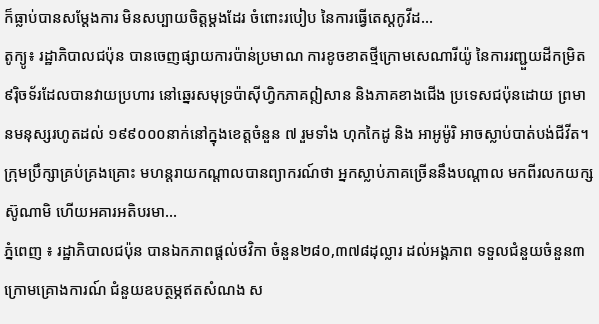ក៏ធ្លាប់បានសម្តែងការ មិនសប្បាយចិត្តម្តងដែរ ចំពោះរបៀប នៃការធ្វើតេស្តកូវីដ...
តូក្យូ៖ រដ្ឋាភិបាលជប៉ុន បានចេញផ្សាយការប៉ាន់ប្រមាណ ការខូចខាតថ្មីក្រោមសេណារីយ៉ូ នៃការរញ្ជួយដីកម្រិត ៩រ៉ិចទ័រដែលបានវាយប្រហារ នៅឆ្នេរសមុទ្រប៉ាស៊ីហ្វិកភាគឦសាន និងភាគខាងជើង ប្រទេសជប៉ុនដោយ ព្រមានមនុស្សរហូតដល់ ១៩៩០០០នាក់នៅក្នុងខេត្តចំនួន ៧ រួមទាំង ហុកកៃដូ និង អាអូម៉ូរិ អាចស្លាប់បាត់បង់ជីវីត។ ក្រុមប្រឹក្សាគ្រប់គ្រងគ្រោះ មហន្តរាយកណ្តាលបានព្យាករណ៍ថា អ្នកស្លាប់ភាគច្រើននឹងបណ្តាល មកពីរលកយក្សស៊ូណាមិ ហើយអគារអតិបរមា...
ភ្នំពេញ ៖ រដ្ឋាភិបាលជប៉ុន បានឯកភាពផ្ដល់ថវិកា ចំនួន២៨០,៣៧៨ដុល្លារ ដល់អង្គភាព ទទួលជំនួយចំនួន៣ ក្រោមគ្រោងការណ៍ ជំនួយឧបត្ថម្ភឥតសំណង ស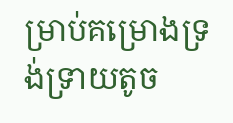ម្រាប់គម្រោងទ្រង់ទ្រាយតូច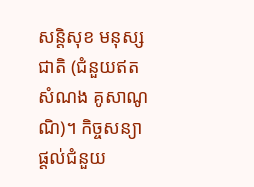សន្ដិសុខ មនុស្សជាតិ (ជំនួយឥតសំណង គូសាណូណិ)។ កិច្ចសន្យាផ្ដល់ជំនួយ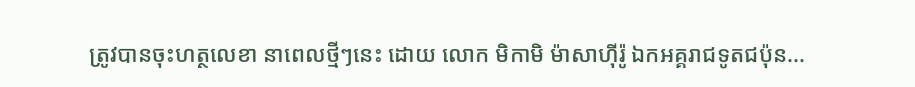ត្រូវបានចុះហត្ថលេខា នាពេលថ្មីៗនេះ ដោយ លោក មិកាមិ ម៉ាសាហ៊ីរ៉ូ ឯកអគ្គរាជទូតជប៉ុន...